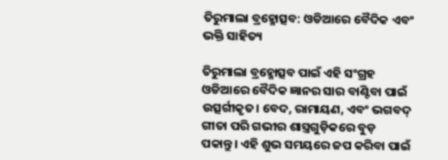ତିରୁମାଲା ବ୍ରହ୍ମୋତ୍ସବ: ଓଡିଆରେ ବୈଦିକ ଏବଂ ଭକ୍ତି ସାହିତ୍ୟ

ତିରୁମାଲା ବ୍ରହ୍ମୋତ୍ସବ ପାଇଁ ଏହି ସଂଗ୍ରହ ଓଡିଆରେ ବୈଦିକ ଜ୍ଞାନର ସାର ବାଣ୍ଟିବା ପାଇଁ ଉତ୍ସର୍ଗୀକୃତ। ବେଦ, ରାମାୟଣ, ଏବଂ ଭଗବଦ୍ ଗୀତା ପରି ଗଭୀର ଶାସ୍ତ୍ରଗୁଡ଼ିକରେ ବୁଡ଼ ପକାନ୍ତୁ। ଏହି ଶୁଭ ସମୟରେ ଜପ କରିବା ପାଇଁ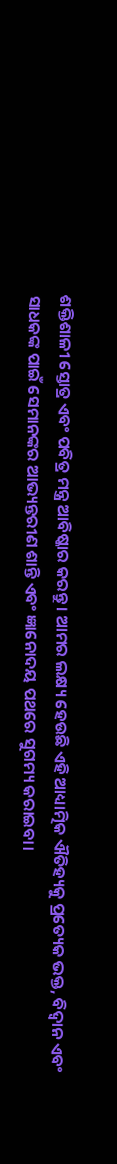ଶକ୍ତିଶାଳୀ ସ୍ତୋତ୍ର ଏବଂ ପବିତ୍ର ମନ୍ତ୍ର ଆବିଷ୍କାର କରନ୍ତୁ। ଆମର ଲକ୍ଷ୍ୟ ହେଉଛି ଏହି ଆଧ୍ୟାତ୍ମିକ ଐତିହ୍ୟକୁ ପ୍ରତ୍ୟେକ ଭକ୍ତ, ବିଦ୍ୱାନ ଏବଂ ସାଧକଙ୍କ ପାଇଁ ସେମାନଙ୍କର ଆଭ୍ୟନ୍ତରୀଣ ଶାନ୍ତି ଏବଂ ଜ୍ଞାନୋଦୟ ପଥରେ ସୁଗମ୍ୟ କରାଇବା।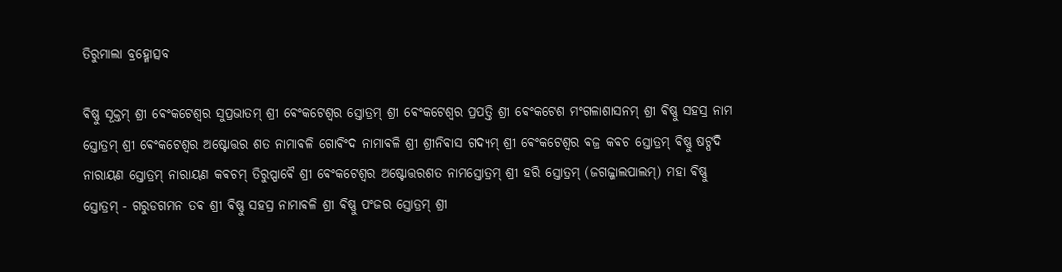ତିରୁମାଲା ବ୍ରହ୍ମୋତ୍ସବ

ଵିଷ୍ଣୁ ସୂକ୍ତମ୍ ଶ୍ରୀ ଵେଂକଟେଶ୍ଵର ସୁପ୍ରଭାତମ୍ ଶ୍ରୀ ଵେଂକଟେଶ୍ଵର ସ୍ତୋତ୍ରମ୍ ଶ୍ରୀ ଵେଂକଟେଶ୍ଵର ପ୍ରପତ୍ତି ଶ୍ରୀ ଵେଂକଟେଶ ମଂଗଳାଶାସନମ୍ ଶ୍ରୀ ଵିଷ୍ଣୁ ସହସ୍ର ନାମ ସ୍ତୋତ୍ରମ୍ ଶ୍ରୀ ଵେଂକଟେଶ୍ଵର ଅଷ୍ଟୋତ୍ତର ଶତ ନାମାଵଳି ଗୋଵିଂଦ ନାମାଵଳି ଶ୍ରୀ ଶ୍ରୀନିଵାସ ଗଦ୍ୟମ୍ ଶ୍ରୀ ଵେଂକଟେଶ୍ଵର ଵଜ୍ର କଵଚ ସ୍ତୋତ୍ରମ୍ ଵିଷ୍ଣୁ ଷଟ୍ପଦି ନାରାୟଣ ସ୍ତୋତ୍ରମ୍ ନାରାୟଣ କଵଚମ୍ ତିରୁପ୍ପାଵୈ ଶ୍ରୀ ଵେଂକଟେଶ୍ଵର ଅଷ୍ଟୋତ୍ତରଶତ ନାମସ୍ତୋତ୍ରମ୍ ଶ୍ରୀ ହରି ସ୍ତୋତ୍ରମ୍ (ଜଗଜ୍ଜାଲପାଲମ୍) ମହା ଵିଷ୍ଣୁ ସ୍ତୋତ୍ରମ୍ - ଗରୁଡଗମନ ତଵ ଶ୍ରୀ ଵିଷ୍ଣୁ ସହସ୍ର ନାମାଵଳି ଶ୍ରୀ ଵିଷ୍ଣୁ ପଂଜର ସ୍ତୋତ୍ରମ୍ ଶ୍ରୀ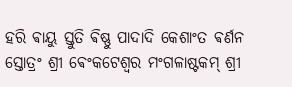ହରି ଵାୟୁ ସ୍ତୁତି ଵିଷ୍ଣୁ ପାଦାଦି କେଶାଂତ ଵର୍ଣନ ସ୍ତୋତ୍ରଂ ଶ୍ରୀ ଵେଂକଟେଶ୍ଵର ମଂଗଳାଷ୍ଟକମ୍ ଶ୍ରୀ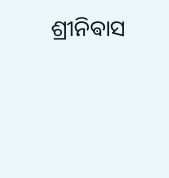ଶ୍ରୀନିଵାସ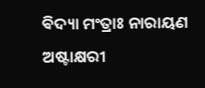ଵିଦ୍ୟା ମଂତ୍ରାଃ ନାରାୟଣ ଅଷ୍ଟାକ୍ଷରୀ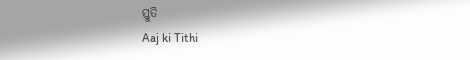ସ୍ତୁତି
Aaj ki Tithi